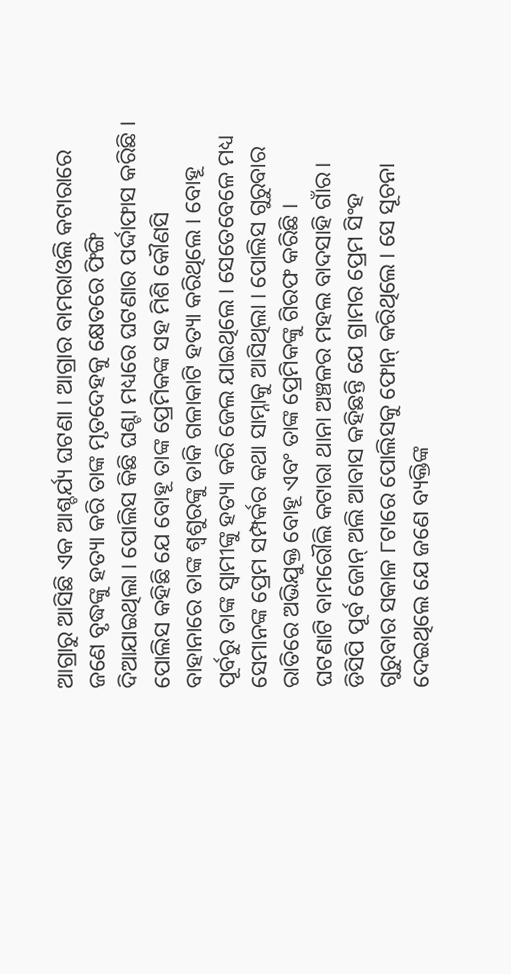ଆଗ୍ରାରୁ ଆସିଛି ଏକ ଆଶ୍ଚର୍ଯ୍ୟ ଘଟଣା । ଆଗ୍ରାର ବାମରାଓଲି କଟାରାରେ ଜଣେ ବୃଦ୍ଧଙ୍କୁ ହତ୍ୟା କରି ତାଙ୍କ ମୃତଦେହକୁ କ୍ଷେତରେ ଫିଙ୍ଗି ଦିଆଯାଇଥିଲା । ପୋଲିସ କିଛି ଘଣ୍ଟା ମଧ୍ୟରେ ଘଟଣାର ପର୍ଦ୍ଦାଫାସ କରିଛି । ପୋଲିସ କହିଛି ଯେ ବୋହୂ ତାଙ୍କ ପ୍ରେମିକଙ୍କ ସହ ମିଶି କୌଣସି ବାହାନାରେ ତାଙ୍କ ଶ୍ୱଶୁରଙ୍କୁ ଡାକି ଗଳାକାଟି ହତ୍ୟା କରିଥିଲେ । ବୋହୂ ପୂର୍ବରୁ ତାଙ୍କ ସ୍ୱାମୀଙ୍କୁ ହତ୍ୟା କରି ଜେଲ ଯାଇଥିଲେ । ସେତେବେଳେ ମଧ୍ୟ ସେମାନଙ୍କ ପ୍ରେମ ସମ୍ପର୍କର କଥା ସାମ୍ନାକୁ ଆସିଥିଲା । ପୋଲିସ ଗୁରୁବାର ରାତିରେ ଅଭିଯୁକ୍ତ ବୋହୂ ଏବଂ ତାଙ୍କ ପ୍ରେମିକଙ୍କୁ ଗିରଫ କରିଛି ।
ଘଟଣାଟି ବାମରୌଲି କଟାରା ଥାନା ଅଞ୍ଚଳର ମହଲ ବାଦସାହି ଗାଁର। ଡିସିପି ପୂର୍ବ ଜୋନ୍ ଅଲି ଆବାସ କହିଛନ୍ତି ଯେ ଗ୍ରାମର ପ୍ରେମ ସିଂହ ଗୁରୁବାର ସକାଳ ୮ଟାରେ ପୋଲିସକୁ ଫୋନ୍ କରିଥିଲେ । ସେ ସୂଚନା ଦେଇଥିଲେ ଯେ ଜଣେ ବ୍ୟକ୍ତିଙ୍କ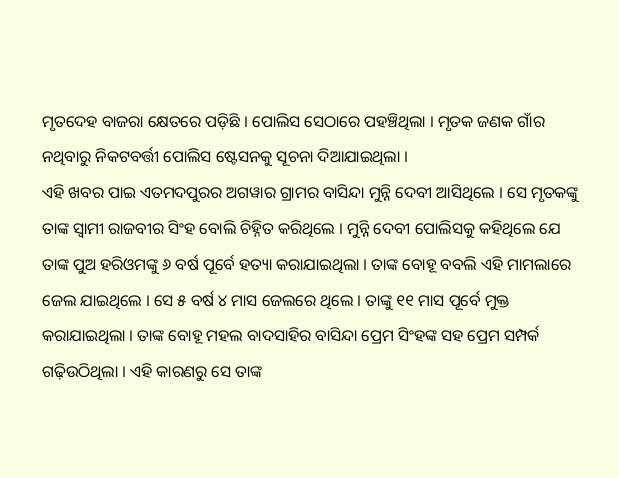ମୃତଦେହ ବାଜରା କ୍ଷେତରେ ପଡ଼ିଛି । ପୋଲିସ ସେଠାରେ ପହଞ୍ଚିଥିଲା । ମୃତକ ଜଣକ ଗାଁର ନଥିବାରୁ ନିକଟବର୍ତ୍ତୀ ପୋଲିସ ଷ୍ଟେସନକୁ ସୂଚନା ଦିଆଯାଇଥିଲା ।
ଏହି ଖବର ପାଇ ଏତମଦପୁରର ଅଗୱାର ଗ୍ରାମର ବାସିନ୍ଦା ମୁନ୍ନି ଦେବୀ ଆସିଥିଲେ । ସେ ମୃତକଙ୍କୁ ତାଙ୍କ ସ୍ୱାମୀ ରାଜବୀର ସିଂହ ବୋଲି ଚିହ୍ନିତ କରିଥିଲେ । ମୁନ୍ନି ଦେବୀ ପୋଲିସକୁ କହିଥିଲେ ଯେ ତାଙ୍କ ପୁଅ ହରିଓମଙ୍କୁ ୬ ବର୍ଷ ପୂର୍ବେ ହତ୍ୟା କରାଯାଇଥିଲା । ତାଙ୍କ ବୋହୂ ବବଲି ଏହି ମାମଲାରେ ଜେଲ ଯାଇଥିଲେ । ସେ ୫ ବର୍ଷ ୪ ମାସ ଜେଲରେ ଥିଲେ । ତାଙ୍କୁ ୧୧ ମାସ ପୂର୍ବେ ମୁକ୍ତ କରାଯାଇଥିଲା । ତାଙ୍କ ବୋହୂ ମହଲ ବାଦସାହିର ବାସିନ୍ଦା ପ୍ରେମ ସିଂହଙ୍କ ସହ ପ୍ରେମ ସମ୍ପର୍କ ଗଢ଼ିଉଠିଥିଲା । ଏହି କାରଣରୁ ସେ ତାଙ୍କ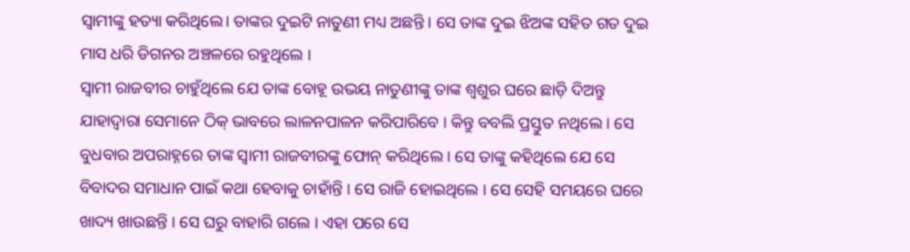ସ୍ୱାମୀଙ୍କୁ ହତ୍ୟା କରିଥିଲେ। ତାଙ୍କର ଦୁଇଟି ନାତୁଣୀ ମଧ୍ୟ ଅଛନ୍ତି । ସେ ତାଙ୍କ ଦୁଇ ଝିଅଙ୍କ ସହିତ ଗତ ଦୁଇ ମାସ ଧରି ଡିଗନର ଅଞ୍ଚଳରେ ରହୁଥିଲେ ।
ସ୍ୱାମୀ ରାଜବୀର ଚାହୁଁଥିଲେ ଯେ ତାଙ୍କ ବୋହୂ ଉଭୟ ନାତୁଣୀଙ୍କୁ ତାଙ୍କ ଶ୍ୱଶୁର ଘରେ ଛାଡ଼ି ଦିଅନ୍ତୁ ଯାହାଦ୍ୱାରା ସେମାନେ ଠିକ୍ ଭାବରେ ଲାଳନପାଳନ କରିପାରିବେ । କିନ୍ତୁ ବବଲି ପ୍ରସ୍ତୁତ ନଥିଲେ । ସେ ବୁଧବାର ଅପରାହ୍ନରେ ତାଙ୍କ ସ୍ୱାମୀ ରାଜବୀରଙ୍କୁ ଫୋନ୍ କରିଥିଲେ । ସେ ତାଙ୍କୁ କହିଥିଲେ ଯେ ସେ ବିବାଦର ସମାଧାନ ପାଇଁ କଥା ହେବାକୁ ଚାହାଁନ୍ତି । ସେ ରାଜି ହୋଇଥିଲେ । ସେ ସେହି ସମୟରେ ଘରେ ଖାଦ୍ୟ ଖାଉଛନ୍ତି । ସେ ଘରୁ ବାହାରି ଗଲେ । ଏହା ପରେ ସେ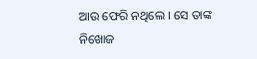ଆଉ ଫେରି ନଥିଲେ । ସେ ତାଙ୍କ ନିଖୋଜ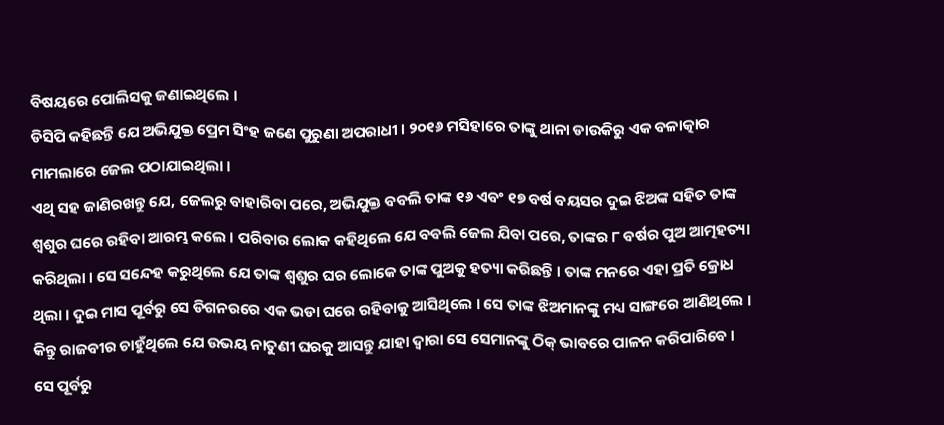ବିଷୟରେ ପୋଲିସକୁ ଜଣାଇଥିଲେ ।
ଡିସିପି କହିଛନ୍ତି ଯେ ଅଭିଯୁକ୍ତ ପ୍ରେମ ସିଂହ ଜଣେ ପୁରୁଣା ଅପରାଧୀ । ୨୦୧୬ ମସିହାରେ ତାଙ୍କୁ ଥାନା ଡାଉକିରୁ ଏକ ବଳାତ୍କାର ମାମଲାରେ ଜେଲ ପଠାଯାଇଥିଲା ।
ଏଥି ସହ ଜାଣିରଖନ୍ତୁ ଯେ, ଜେଲରୁ ବାହାରିବା ପରେ, ଅଭିଯୁକ୍ତ ବବଲି ତାଙ୍କ ୧୬ ଏବଂ ୧୭ ବର୍ଷ ବୟସର ଦୁଇ ଝିଅଙ୍କ ସହିତ ତାଙ୍କ ଶ୍ୱଶୁର ଘରେ ରହିବା ଆରମ୍ଭ କଲେ । ପରିବାର ଲୋକ କହିଥିଲେ ଯେ ବବଲି ଜେଲ ଯିବା ପରେ, ତାଙ୍କର ୮ ବର୍ଷର ପୁଅ ଆତ୍ମହତ୍ୟା କରିଥିଲା । ସେ ସନ୍ଦେହ କରୁଥିଲେ ଯେ ତାଙ୍କ ଶ୍ୱଶୁର ଘର ଲୋକେ ତାଙ୍କ ପୁଅକୁ ହତ୍ୟା କରିଛନ୍ତି । ତାଙ୍କ ମନରେ ଏହା ପ୍ରତି କ୍ରୋଧ ଥିଲା । ଦୁଇ ମାସ ପୂର୍ବରୁ ସେ ଡିଗନରରେ ଏକ ଭଡା ଘରେ ରହିବାକୁ ଆସିଥିଲେ । ସେ ତାଙ୍କ ଝିଅମାନଙ୍କୁ ମଧ୍ୟ ସାଙ୍ଗରେ ଆଣିଥିଲେ । କିନ୍ତୁ ରାଜବୀର ଚାହୁଁଥିଲେ ଯେ ଉଭୟ ନାତୁଣୀ ଘରକୁ ଆସନ୍ତୁ ଯାହା ଦ୍ୱାରା ସେ ସେମାନଙ୍କୁ ଠିକ୍ ଭାବରେ ପାଳନ କରିପାରିବେ । ସେ ପୂର୍ବରୁ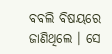ବବଲି ବିଷୟରେ ଜାଣିଥିଲେ । ସେ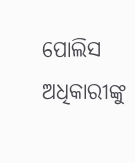ପୋଲିସ ଅଧିକାରୀଙ୍କୁ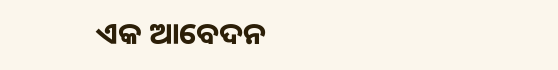ଏକ ଆବେଦନ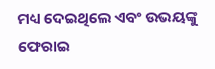ମଧ୍ୟ ଦେଇଥିଲେ ଏବଂ ଉଭୟଙ୍କୁ ଫେରାଇ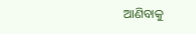ଆଣିବାକୁ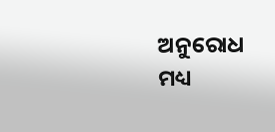ଅନୁରୋଧ ମଧ୍ୟ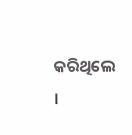କରିଥିଲେ ।